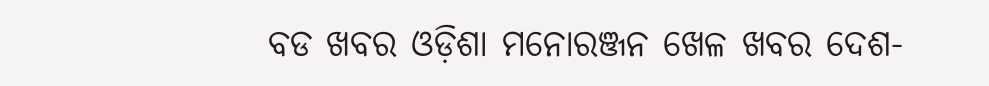ବଡ ଖବର ଓଡ଼ିଶା ମନୋରଞ୍ଜନ ଖେଳ ଖବର ଦେଶ-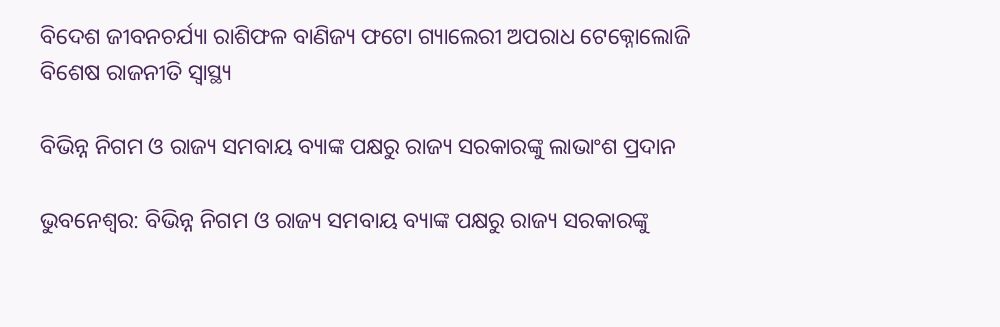ବିଦେଶ ଜୀବନଚର୍ଯ୍ୟା ରାଶିଫଳ ବାଣିଜ୍ୟ ଫଟୋ ଗ୍ୟାଲେରୀ ଅପରାଧ ଟେକ୍ନୋଲୋଜି ବିଶେଷ ରାଜନୀତି ସ୍ଵାସ୍ଥ୍ୟ

ବିଭିନ୍ନ ନିଗମ ଓ ରାଜ୍ୟ ସମବାୟ ବ୍ୟାଙ୍କ ପକ୍ଷରୁ ରାଜ୍ୟ ସରକାରଙ୍କୁ ଲାଭାଂଶ ପ୍ରଦାନ

ଭୁବନେଶ୍ୱର: ବିଭିନ୍ନ ନିଗମ ଓ ରାଜ୍ୟ ସମବାୟ ବ୍ୟାଙ୍କ ପକ୍ଷରୁ ରାଜ୍ୟ ସରକାରଙ୍କୁ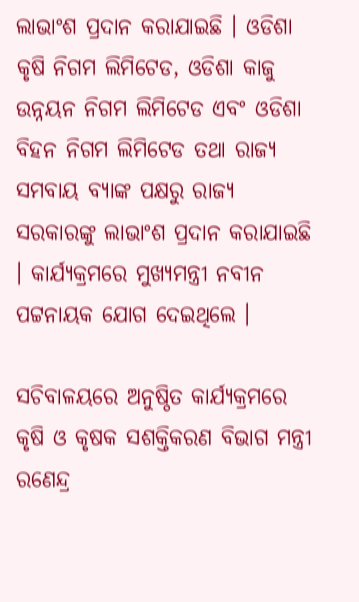ଲାଭାଂଶ ପ୍ରଦାନ କରାଯାଇଛି । ଓଡିଶା କୃଷି ନିଗମ ଲିମିଟେଡ, ଓଡିଶା କାଜୁ ଉନ୍ନୟନ ନିଗମ ଲିମିଟେଡ ଏବଂ ଓଡିଶା ବିହନ ନିଗମ ଲିମିଟେଡ ତଥା ରାଜ୍ୟ ସମବାୟ ବ୍ୟାଙ୍କ ପକ୍ଷରୁ ରାଜ୍ୟ ସରକାରଙ୍କୁ ଲାଭାଂଶ ପ୍ରଦାନ କରାଯାଇଛି । କାର୍ଯ୍ଯକ୍ରମରେ ମୁଖ୍ୟମନ୍ତ୍ରୀ ନବୀନ ପଟ୍ଟନାୟକ ଯୋଗ ଦେଇଥିଲେ ।

ସଚିବାଳୟରେ ଅନୁଷ୍ଠିତ କାର୍ଯ୍ଯକ୍ରମରେ କୃଷି ଓ କୃଷକ ସଶକ୍ତିକରଣ ବିଭାଗ ମନ୍ତ୍ରୀ ରଣେନ୍ଦ୍ର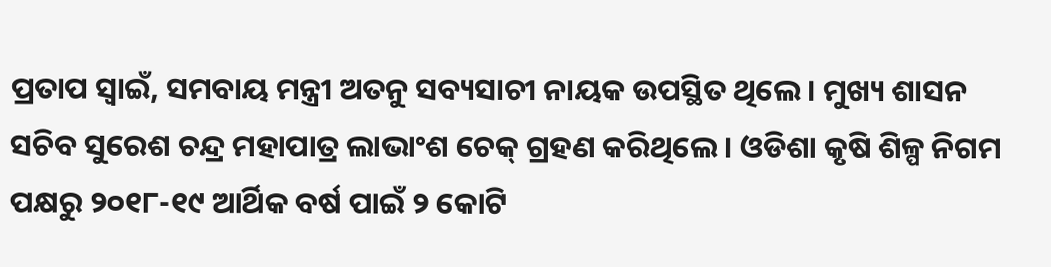ପ୍ରତାପ ସ୍ବାଇଁ, ସମବାୟ ମନ୍ତ୍ରୀ ଅତନୁ ସବ୍ୟସାଚୀ ନାୟକ ଉପସ୍ଥିତ ଥିଲେ। ମୁଖ୍ୟ ଶାସନ ସଚିବ ସୁରେଶ ଚନ୍ଦ୍ର ମହାପାତ୍ର ଲାଭାଂଶ ଚେକ୍ ଗ୍ରହଣ କରିଥିଲେ। ଓଡିଶା କୃଷି ଶିଳ୍ପ ନିଗମ ପକ୍ଷରୁ ୨୦୧୮-୧୯ ଆର୍ଥିକ ବର୍ଷ ପାଇଁ ୨ କୋଟି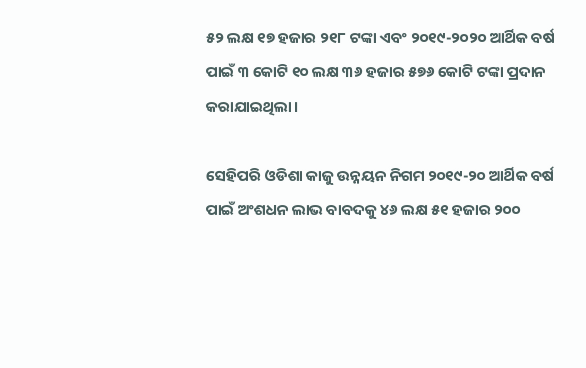୫୨ ଲକ୍ଷ ୧୭ ହଜାର ୨୧୮ ଟଙ୍କା ଏବଂ ୨୦୧୯-୨୦୨୦ ଆର୍ଥିକ ବର୍ଷ ପାଇଁ ୩ କୋଟି ୧୦ ଲକ୍ଷ ୩୬ ହଜାର ୫୭୬ କୋଟି ଟଙ୍କା ପ୍ରଦାନ କରାଯାଇଥିଲା।

ସେହିପରି ଓଡିଶା କାଜୁ ଉନ୍ନୟନ ନିଗମ ୨୦୧୯-୨୦ ଆର୍ଥିକ ବର୍ଷ ପାଇଁ ଅଂଶଧନ ଲାଭ ବାବଦକୁ ୪୬ ଲକ୍ଷ ୫୧ ହଜାର ୨୦୦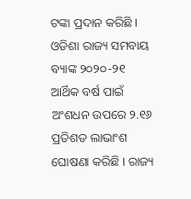ଟଙ୍କା ପ୍ରଦାନ କରିଛି । ଓଡିଶା ରାଜ୍ୟ ସମବାୟ ବ୍ୟାଙ୍କ ୨୦୨୦-୨୧ ଆର୍ଥିକ ବର୍ଷ ପାଇଁ ଅଂଶଧନ ଉପରେ ୨.୧୬ ପ୍ରତିଶତ ଲାଭାଂଶ ଘୋଷଣା କରିଛି । ରାଜ୍ୟ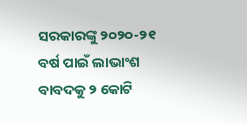ସରକାରଙ୍କୁ ୨୦୨୦-୨୧ ବର୍ଷ ପାଇଁ ଲାଭାଂଶ ବାବଦକୁ ୨ କୋଟି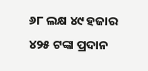୬୮ ଲକ୍ଷ ୪୯ ହଜାର ୪୨୫ ଟଙ୍କା ପ୍ରଦାନ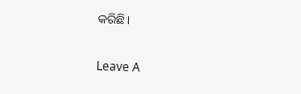କରିଛି।

Leave A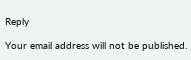Reply

Your email address will not be published.